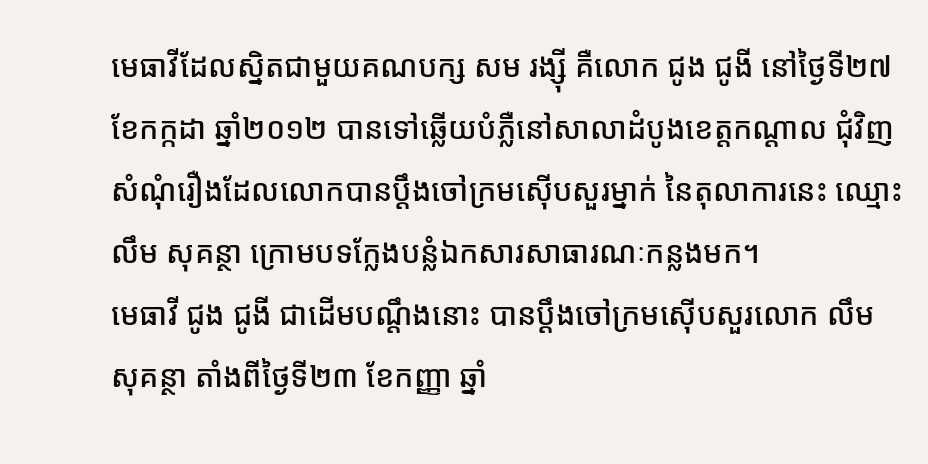មេធាវីដែលស្និតជាមួយគណបក្ស សម រង្ស៊ី គឺលោក ជូង ជូងី នៅថ្ងៃទី២៧ ខែកក្កដា ឆ្នាំ២០១២ បានទៅឆ្លើយបំភ្លឺនៅសាលាដំបូងខេត្តកណ្ដាល ជុំវិញសំណុំរឿងដែលលោកបានប្ដឹងចៅក្រមស៊ើបសួរម្នាក់ នៃតុលាការនេះ ឈ្មោះ លឹម សុគន្ថា ក្រោមបទក្លែងបន្លំឯកសារសាធារណៈកន្លងមក។
មេធាវី ជូង ជូងី ជាដើមបណ្ដឹងនោះ បានប្ដឹងចៅក្រមស៊ើបសួរលោក លឹម សុគន្ថា តាំងពីថ្ងៃទី២៣ ខែកញ្ញា ឆ្នាំ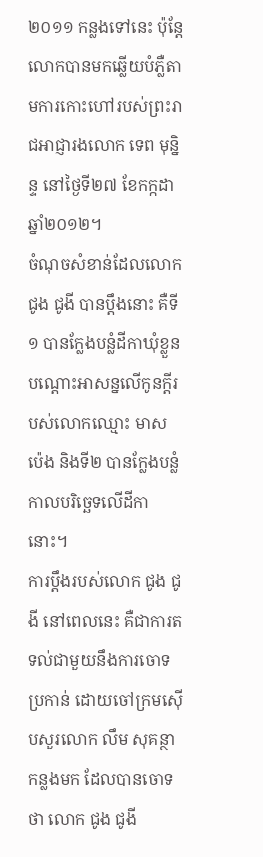២០១១ កន្លងទៅនេះ ប៉ុន្តែលោកបានមកឆ្លើយបំភ្លឺតាមការកោះហៅរបស់ព្រះរាជអាជ្ញារងលោក ទេព មុន្និន្ទ នៅថ្ងៃទី២៧ ខែកក្កដា ឆ្នាំ២០១២។
ចំណុចសំខាន់ដែលលោក ជូង ជូងី បានប្ដឹងនោះ គឺទី១ បានក្លែងបន្លំដីកាឃុំខ្លួនបណ្ដោះអាសន្នលើកូនក្តីរបស់លោកឈ្មោះ មាស ប៉េង និងទី២ បានក្លែងបន្លំកាលបរិច្ឆេទលើដីកានោះ។
ការប្ដឹងរបស់លោក ជូង ជូងី នៅពេលនេះ គឺជាការតទល់ជាមួយនឹងការចោទប្រកាន់ ដោយចៅក្រមស៊ើបសួរលោក លឹម សុគន្ថា កន្លងមក ដែលបានចោទថា លោក ជូង ជូងី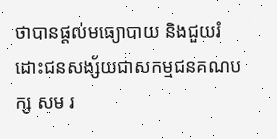ថាបានផ្តល់មធ្យោបាយ និងជួយរំដោះជនសង្ស័យជាសកម្មជនគណបក្ស សម រ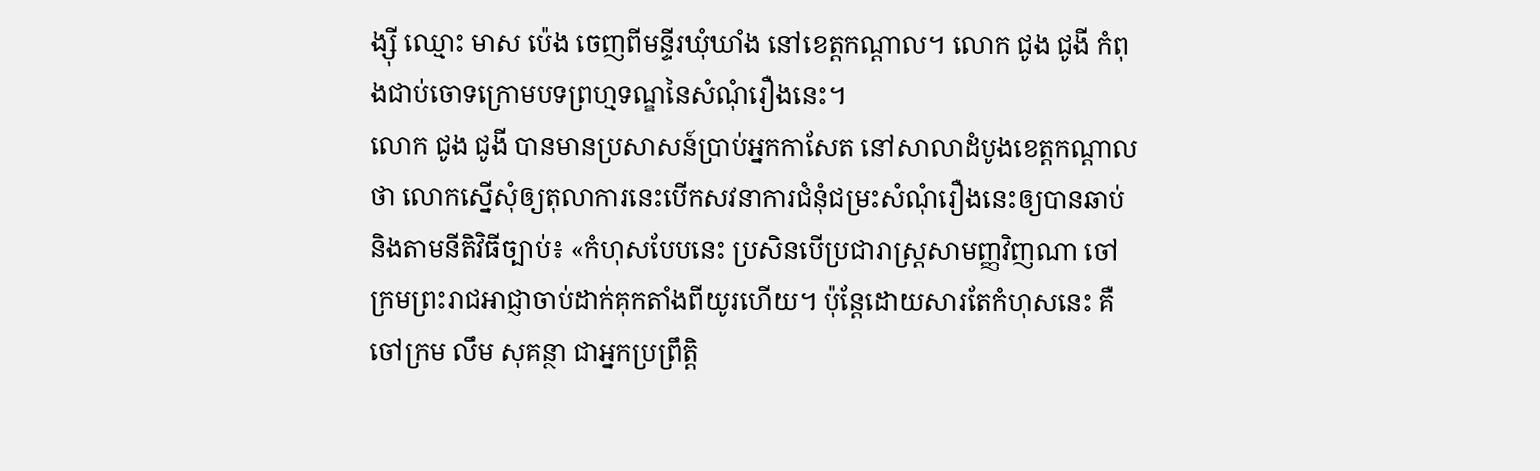ង្ស៊ី ឈ្មោះ មាស ប៉េង ចេញពីមន្ទីរឃុំឃាំង នៅខេត្តកណ្ដាល។ លោក ជូង ជូងី កំពុងជាប់ចោទក្រោមបទព្រហ្មទណ្ឌនៃសំណុំរឿងនេះ។
លោក ជូង ជូងី បានមានប្រសាសន៍ប្រាប់អ្នកកាសែត នៅសាលាដំបូងខេត្តកណ្ដាល ថា លោកស្នើសុំឲ្យតុលាការនេះបើកសវនាការជំនុំជម្រះសំណុំរឿងនេះឲ្យបានឆាប់ និងតាមនីតិវិធីច្បាប់៖ «កំហុសបែបនេះ ប្រសិនបើប្រជារាស្ត្រសាមញ្ញវិញណា ចៅក្រមព្រះរាជអាជ្ញាចាប់ដាក់គុកតាំងពីយូរហើយ។ ប៉ុន្តែដោយសារតែកំហុសនេះ គឺចៅក្រម លឹម សុគន្ថា ជាអ្នកប្រព្រឹត្តិ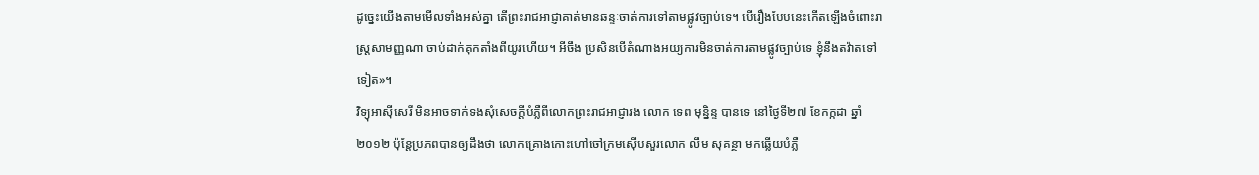ដូច្នេះយើងតាមមើលទាំងអស់គ្នា តើព្រះរាជអាជ្ញាគាត់មានឆន្ទៈចាត់ការទៅតាមផ្លូវច្បាប់ទេ។ បើរឿងបែបនេះកើតឡើងចំពោះរាស្ត្រសាមញ្ញណា ចាប់ដាក់គុកតាំងពីយូរហើយ។ អីចឹង ប្រសិនបើតំណាងអយ្យការមិនចាត់ការតាមផ្លូវច្បាប់ទេ ខ្ញុំនឹងតវ៉ាតទៅទៀត»។
វិទ្យុអាស៊ីសេរី មិនអាចទាក់ទងសុំសេចក្តីបំភ្លឺពីលោកព្រះរាជអាជ្ញារង លោក ទេព មុន្និន្ទ បានទេ នៅថ្ងៃទី២៧ ខែកក្កដា ឆ្នាំ២០១២ ប៉ុន្តែប្រភពបានឲ្យដឹងថា លោកគ្រោងកោះហៅចៅក្រមស៊ើបសួរលោក លឹម សុគន្ថា មកឆ្លើយបំភ្លឺ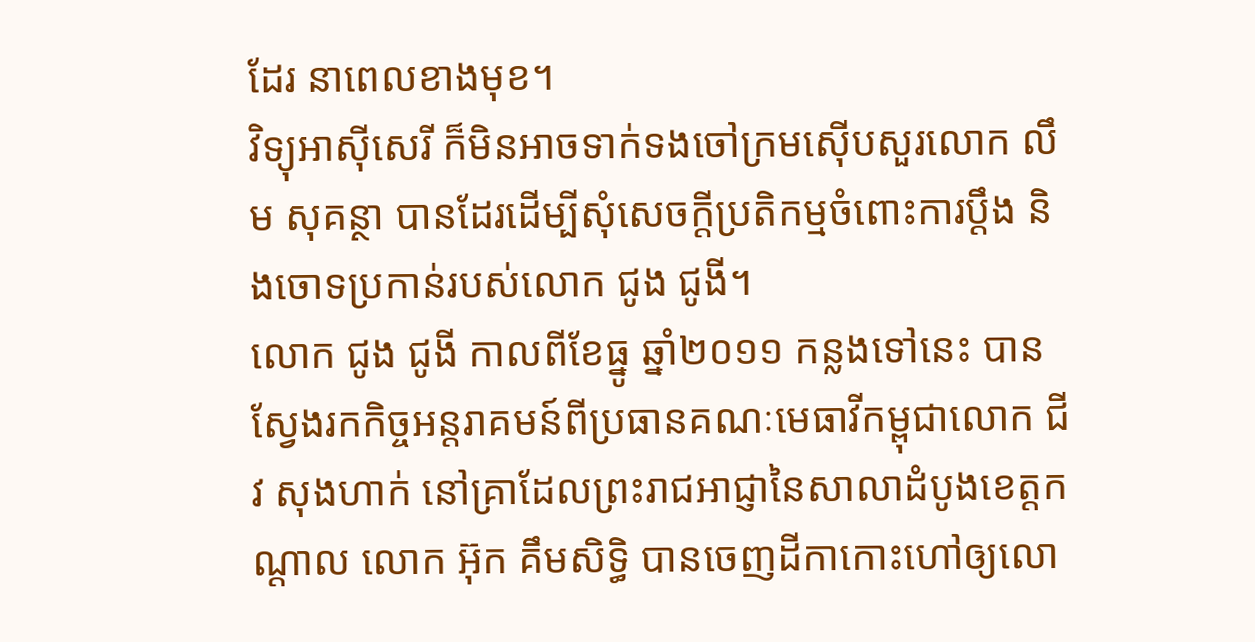ដែរ នាពេលខាងមុខ។
វិទ្យុអាស៊ីសេរី ក៏មិនអាចទាក់ទងចៅក្រមស៊ើបសួរលោក លឹម សុគន្ថា បានដែរដើម្បីសុំសេចក្តីប្រតិកម្មចំពោះការប្ដឹង និងចោទប្រកាន់របស់លោក ជូង ជូងី។
លោក ជូង ជូងី កាលពីខែធ្នូ ឆ្នាំ២០១១ កន្លងទៅនេះ បានស្វែងរកកិច្ចអន្តរាគមន៍ពីប្រធានគណៈមេធាវីកម្ពុជាលោក ជីវ សុងហាក់ នៅគ្រាដែលព្រះរាជអាជ្ញានៃសាលាដំបូងខេត្តកណ្ដាល លោក អ៊ុក គឹមសិទ្ធិ បានចេញដីកាកោះហៅឲ្យលោ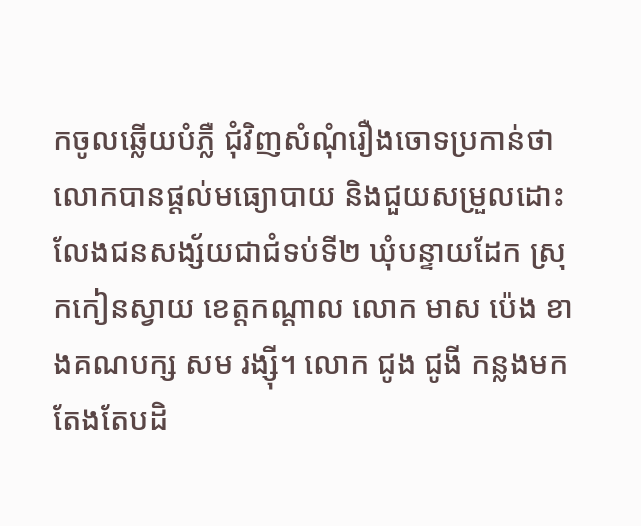កចូលឆ្លើយបំភ្លឺ ជុំវិញសំណុំរឿងចោទប្រកាន់ថាលោកបានផ្តល់មធ្យោបាយ និងជួយសម្រួលដោះលែងជនសង្ស័យជាជំទប់ទី២ ឃុំបន្ទាយដែក ស្រុកកៀនស្វាយ ខេត្តកណ្ដាល លោក មាស ប៉េង ខាងគណបក្ស សម រង្ស៊ី។ លោក ជូង ជូងី កន្លងមកតែងតែបដិ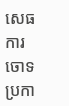សេធការចោទប្រកា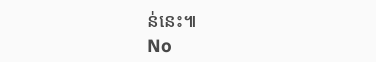ន់នេះ៕
No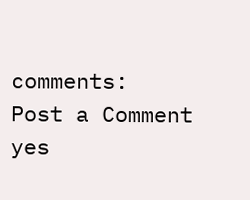comments:
Post a Comment
yes